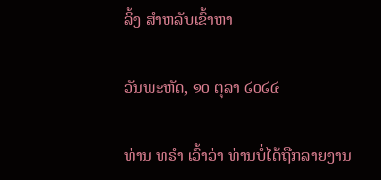ລິ້ງ ສຳຫລັບເຂົ້າຫາ

ວັນພະຫັດ, ໑໐ ຕຸລາ ໒໐໒໔

ທ່ານ ທຣຳ ເວົ້າວ່າ ທ່ານບໍ່ໄດ້ຖືກລາຍງານ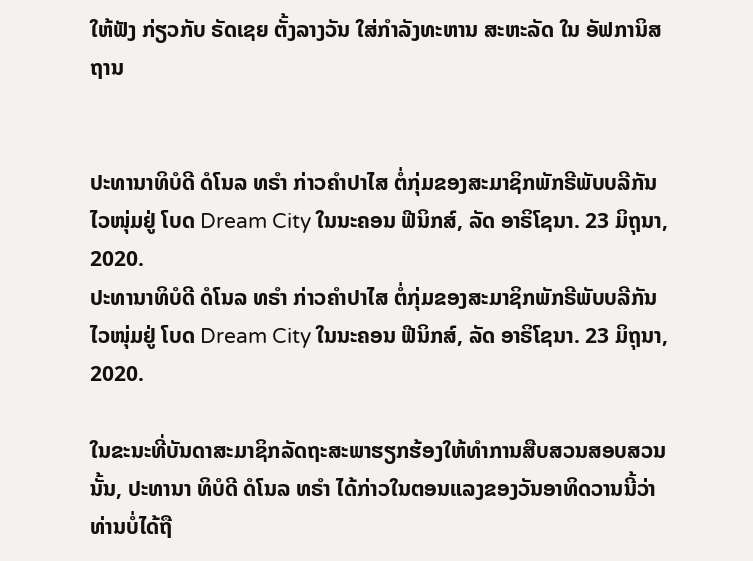ໃຫ້ຟັງ ກ່ຽວກັບ ຣັດເຊຍ ຕັ້ງລາງວັນ ໃສ່ກຳລັງທະຫານ ສະຫະລັດ ໃນ ອັຟການິສຖານ


ປະທານາທິບໍດີ ດໍໂນລ ທຣຳ ກ່າວຄຳປາໄສ ຕໍ່ກຸ່ມຂອງສະມາຊິກພັກຣີພັບບລີກັນໄວໜຸ່ມຢູ່ ໂບດ Dream City ໃນນະຄອນ ຟີນິກສ໌, ລັດ ອາຣິໂຊນາ. 23 ມິຖຸນາ, 2020.
ປະທານາທິບໍດີ ດໍໂນລ ທຣຳ ກ່າວຄຳປາໄສ ຕໍ່ກຸ່ມຂອງສະມາຊິກພັກຣີພັບບລີກັນໄວໜຸ່ມຢູ່ ໂບດ Dream City ໃນນະຄອນ ຟີນິກສ໌, ລັດ ອາຣິໂຊນາ. 23 ມິຖຸນາ, 2020.

ໃນຂະນະທີ່ບັນດາສະມາຊິກລັດຖະສະພາຮຽກຮ້ອງໃຫ້ທຳການສືບສວນສອບສວນນັ້ນ, ປະທານາ ທິບໍດີ ດໍໂນລ ທຣຳ ໄດ້ກ່າວໃນຕອນແລງຂອງວັນອາທິດວານນີ້ວ່າ ທ່ານບໍ່ໄດ້ຖື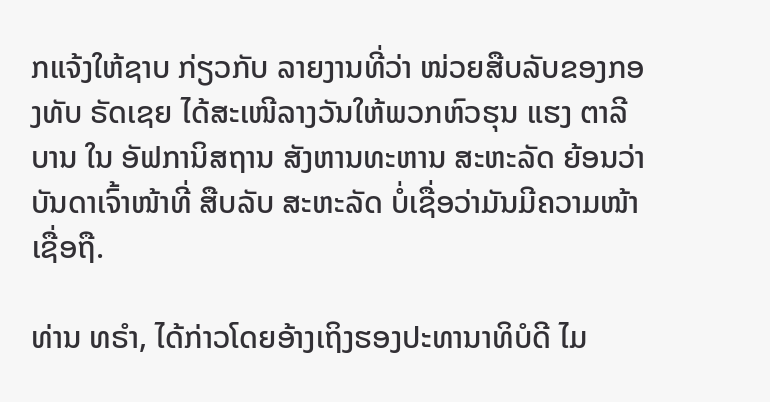ກແຈ້ງໃຫ້ຊາບ ກ່ຽວກັບ ລາຍງານທີ່ວ່າ ໜ່ວຍສືບລັບຂອງກອງທັບ ຣັດເຊຍ ໄດ້ສະເໜີລາງວັນໃຫ້ພວກຫົວຮຸນ ແຮງ ຕາລີບານ ໃນ ອັຟການິສຖານ ສັງຫານທະຫານ ສະຫະລັດ ຍ້ອນວ່າບັນດາເຈົ້າໜ້າທີ່ ສືບລັບ ສະຫະລັດ ບໍ່ເຊື່ອວ່າມັນມີຄວາມໜ້າເຊື່ອຖື.

ທ່ານ ທຣຳ, ໄດ້ກ່າວໂດຍອ້າງເຖິງຮອງປະທານາທິບໍດີ ໄມ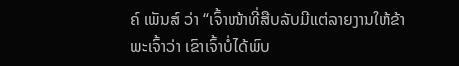ຄ໌ ເພັນສ໌ ວ່າ “ເຈົ້າໜ້າທີ່ສືບລັບມີແຕ່ລາຍງານໃຫ້ຂ້າພະເຈົ້າວ່າ ເຂົາເຈົ້າບໍ່ໄດ້ພົບ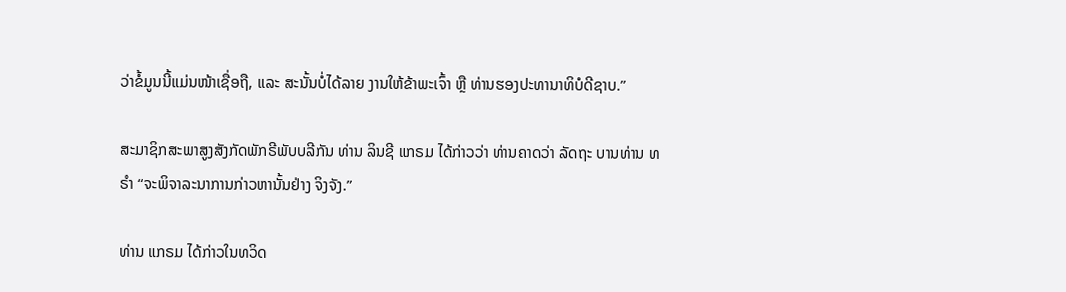ວ່າຂໍ້ມູນນີ້ແມ່ນໜ້າເຊື່ອຖື, ແລະ ສະນັ້ນບໍ່ໄດ້ລາຍ ງານໃຫ້ຂ້າພະເຈົ້າ ຫຼື ທ່ານຮອງປະທານາທິບໍດີຊາບ.”

ສະມາຊິກສະພາສູງສັງກັດພັກຣີພັບບລີກັນ ທ່ານ ລິນຊີ ແກຣມ ໄດ້ກ່າວວ່າ ທ່ານຄາດວ່າ ລັດຖະ ບານທ່ານ ທຣຳ “ຈະພິຈາລະນາການກ່າວຫານັ້ນຢ່າງ ຈິງຈັງ.”

ທ່ານ ແກຣມ ໄດ້ກ່າວໃນທວິດ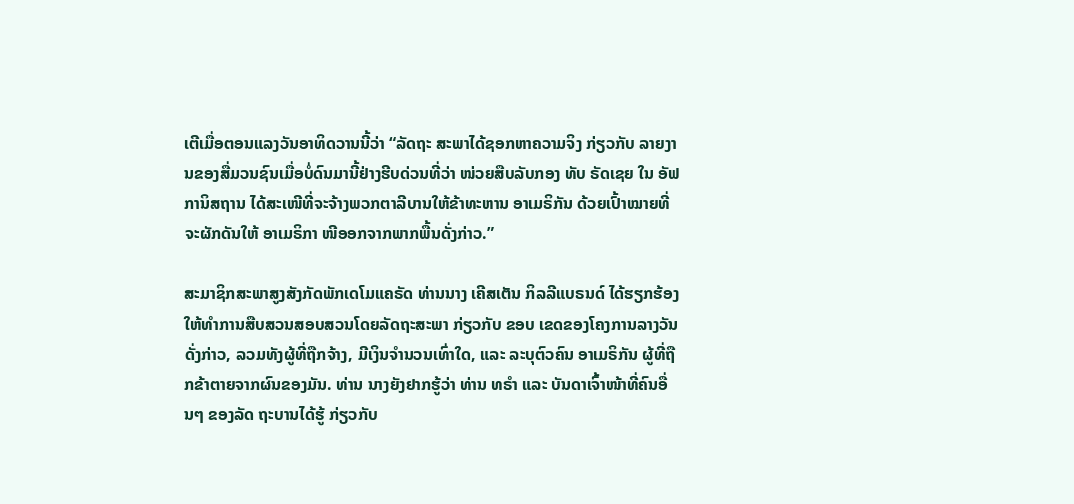ເຕີເມື່ອຕອນແລງວັນອາທິດວານນີ້ວ່າ “ລັດຖະ ສະພາໄດ້ຊອກຫາຄວາມຈິງ ກ່ຽວກັບ ລາຍງານຂອງສື່ມວນຊົນເມື່ອບໍ່ດົນມານີ້ຢ່າງຮີບດ່ວນທີ່ວ່າ ໜ່ວຍສືບລັບກອງ ທັບ ຣັດເຊຍ ໃນ ອັຟການິສຖານ ໄດ້ສະເໜີທີ່ຈະຈ້າງພວກຕາລີບານໃຫ້ຂ້າທະຫານ ອາເມຣິກັນ ດ້ວຍເປົ້າໝາຍທີ່ຈະຜັກດັນໃຫ້ ອາເມຣິກາ ໜີອອກຈາກພາກພື້ນດັ່ງກ່າວ.”

ສະມາຊິກສະພາສູງສັງກັດພັກເດໂມແຄຣັດ ທ່ານນາງ ເຄີສເຕັນ ກິລລີແບຣນດ໌ ໄດ້ຮຽກຮ້ອງໃຫ້ທຳການສືບສວນສອບສວນໂດຍລັດຖະສະພາ ກ່ຽວກັບ ຂອບ ເຂດຂອງໂຄງການລາງວັນດັ່ງກ່າວ, ລວມທັງຜູ້ທີ່ຖືກຈ້າງ, ມີເງິນຈຳນວນເທົ່າໃດ, ແລະ ລະບຸຕົວຄົນ ອາເມຣິກັນ ຜູ້ທີ່ຖືກຂ້າຕາຍຈາກຜົນຂອງມັນ. ທ່ານ ນາງຍັງຢາກຮູ້ວ່າ ທ່ານ ທຣຳ ແລະ ບັນດາເຈົ້າໜ້າທີ່ຄົນອື່ນໆ ຂອງລັດ ຖະບານໄດ້ຮູ້ ກ່ຽວກັບ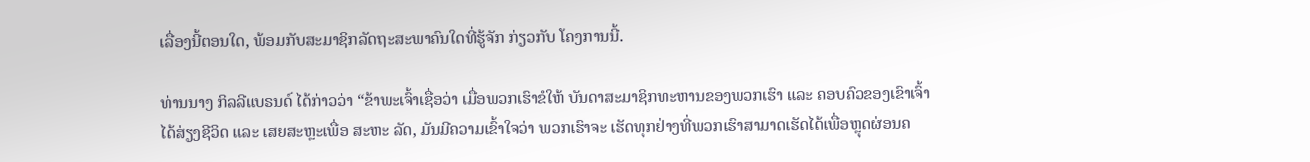ເລື່ອງນີ້ຕອນໃດ, ພ້ອມກັບສະມາຊິກລັດຖະສະພາຄົນໃດທີ່ຮູ້ຈັກ ກ່ຽວກັບ ໂຄງການນີ້.

ທ່ານນາງ ກິລລີແບຣນດ໌ ໄດ້ກ່າວວ່າ “ຂ້າພະເຈົ້າເຊື່ອວ່າ ເມື່ອພວກເຮົາຂໍໃຫ້ ບັນດາສະມາຊິກທະຫານຂອງພວກເຮົາ ແລະ ຄອບຄົວຂອງເຂົາເຈົ້າໄດ້ສ່ຽງຊີວິດ ແລະ ເສຍສະຫຼະເພື່ອ ສະຫະ ລັດ, ມັນມີຄວາມເຂົ້າໃຈວ່າ ພວກເຮົາຈະ ເຮັດທຸກຢ່າງທີ່ພວກເຮົາສາມາດເຮັດໄດ້ເພື່ອຫຼຸດຜ່ອນຄ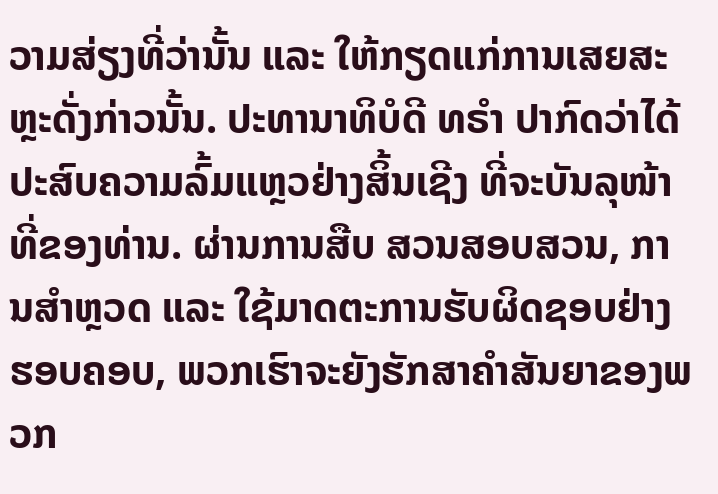ວາມສ່ຽງທີ່ວ່ານັ້ນ ແລະ ໃຫ້ກຽດແກ່ການເສຍສະຫຼະດັ່ງກ່າວນັ້ນ. ປະທານາທິບໍດີ ທຣຳ ປາກົດວ່າໄດ້ ປະສົບຄວາມລົ້ມແຫຼວຢ່າງສິ້ນເຊີງ ທີ່ຈະບັນລຸໜ້າທີ່ຂອງທ່ານ. ຜ່ານການສືບ ສວນສອບສວນ, ການສຳຫຼວດ ແລະ ໃຊ້ມາດຕະການຮັບຜິດຊອບຢ່າງຮອບຄອບ, ພວກເຮົາຈະຍັງຮັກສາຄຳສັນຍາຂອງພວກ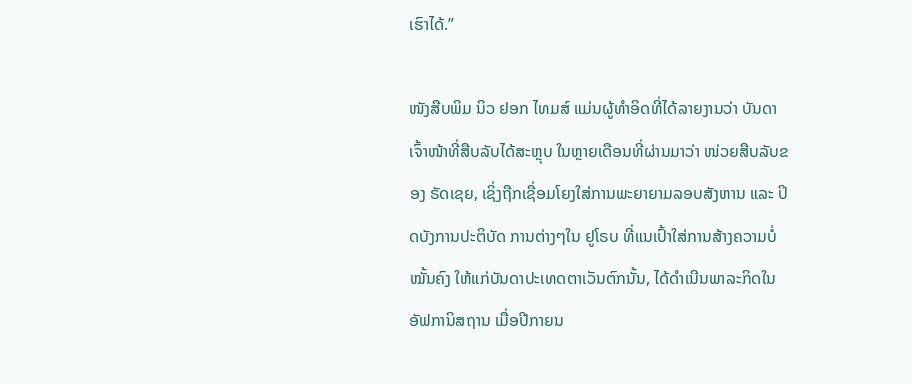ເຮົາໄດ້.”

ໜັງສືບພິມ ນິວ ຢອກ ໄທມສ໌ ແມ່ນຜູ້ທຳອິດທີ່ໄດ້ລາຍງານວ່າ ບັນດາເຈົ້າໜ້າທີ່ສືບລັບໄດ້ສະຫຼຸບ ໃນຫຼາຍເດືອນທີ່ຜ່ານມາວ່າ ໜ່ວຍສືບລັບຂອງ ຣັດເຊຍ, ເຊິ່ງຖືກເຊື່ອມໂຍງໃສ່ການພະຍາຍາມລອບສັງຫານ ແລະ ປິດບັງການປະຕິບັດ ການຕ່າງໆໃນ ຢູໂຣບ ທີ່ແນເປົ້າໃສ່ການສ້າງຄວາມບໍ່ໝັ້ນຄົງ ໃຫ້ແກ່ບັນດາປະເທດຕາເວັນຕົກນັ້ນ, ໄດ້ດຳເນີນພາລະກິດໃນ ອັຟການິສຖານ ເມື່ອປີກາຍນ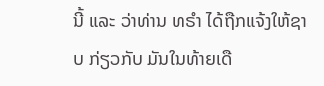ນີ້ ແລະ ວ່າທ່ານ ທຣຳ ໄດ້ຖືກແຈ້ງໃຫ້ຊາບ ກ່ຽວກັບ ມັນໃນທ້າຍເດື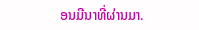ອນມີນາທີ່ຜ່ານມາ.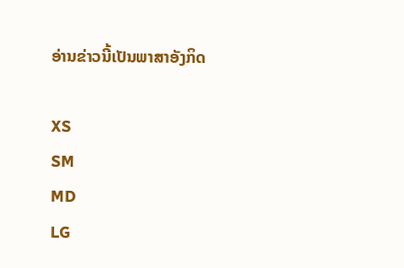ອ່ານຂ່າວນີ້ເປັນພາສາອັງກິດ

XS
SM
MD
LG